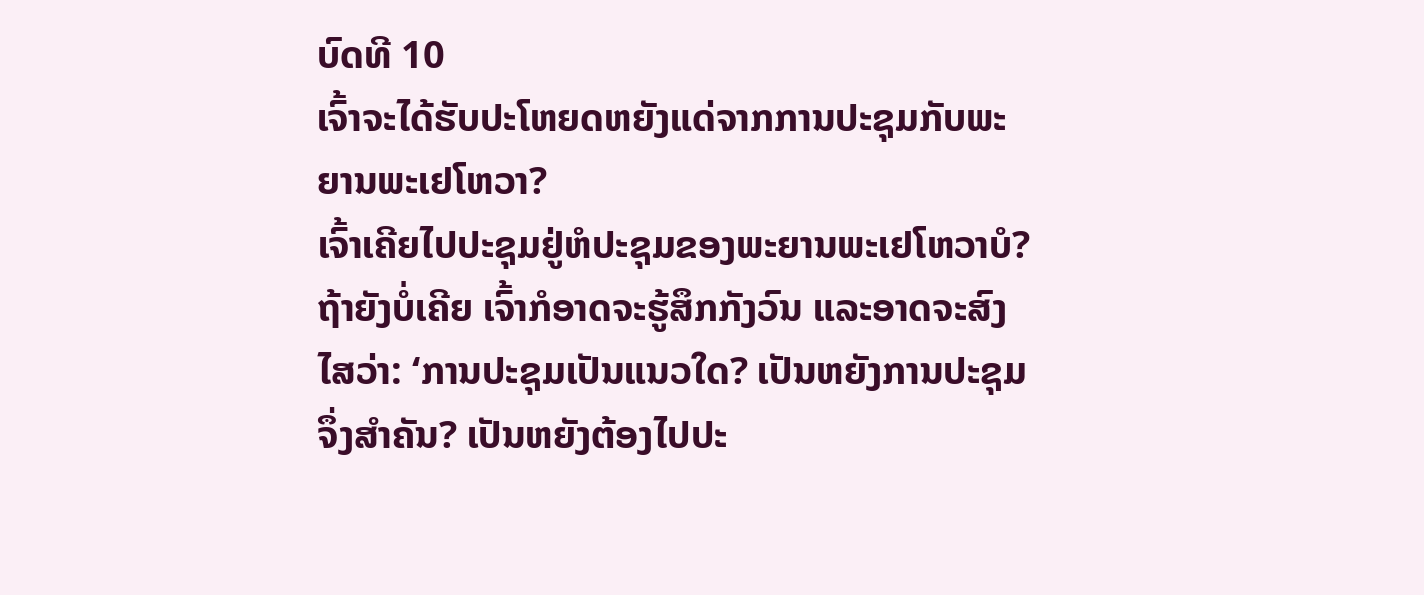ບົດທີ 10
ເຈົ້າຈະໄດ້ຮັບປະໂຫຍດຫຍັງແດ່ຈາກການປະຊຸມກັບພະຍານພະເຢໂຫວາ?
ເຈົ້າເຄີຍໄປປະຊຸມຢູ່ຫໍປະຊຸມຂອງພະຍານພະເຢໂຫວາບໍ? ຖ້າຍັງບໍ່ເຄີຍ ເຈົ້າກໍອາດຈະຮູ້ສຶກກັງວົນ ແລະອາດຈະສົງໄສວ່າ: ‘ການປະຊຸມເປັນແນວໃດ? ເປັນຫຍັງການປະຊຸມຈຶ່ງສຳຄັນ? ເປັນຫຍັງຕ້ອງໄປປະ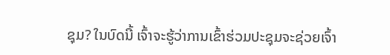ຊຸມ? ໃນບົດນີ້ ເຈົ້າຈະຮູ້ວ່າການເຂົ້າຮ່ວມປະຊຸມຈະຊ່ວຍເຈົ້າ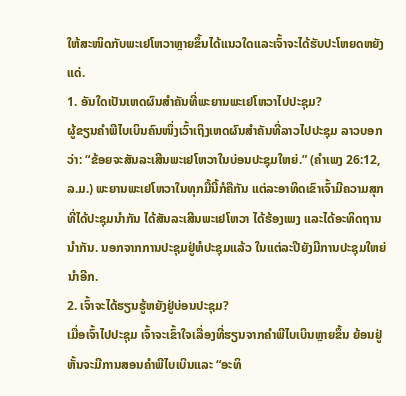ໃຫ້ສະໜິດກັບພະເຢໂຫວາຫຼາຍຂຶ້ນໄດ້ແນວໃດແລະເຈົ້າຈະໄດ້ຮັບປະໂຫຍດຫຍັງແດ່.
1. ອັນໃດເປັນເຫດຜົນສຳຄັນທີ່ພະຍານພະເຢໂຫວາໄປປະຊຸມ?
ຜູ້ຂຽນຄຳພີໄບເບິນຄົນໜຶ່ງເວົ້າເຖິງເຫດຜົນສຳຄັນທີ່ລາວໄປປະຊຸມ ລາວບອກວ່າ: “ຂ້ອຍຈະສັນລະເສີນພະເຢໂຫວາໃນບ່ອນປະຊຸມໃຫຍ່.” (ຄຳເພງ 26:12, ລ.ມ.) ພະຍານພະເຢໂຫວາໃນທຸກມື້ນີ້ກໍຄືກັນ ແຕ່ລະອາທິດເຂົາເຈົ້າມີຄວາມສຸກທີ່ໄດ້ປະຊຸມນຳກັນ ໄດ້ສັນລະເສີນພະເຢໂຫວາ ໄດ້ຮ້ອງເພງ ແລະໄດ້ອະທິດຖານນຳກັນ. ນອກຈາກການປະຊຸມຢູ່ຫໍປະຊຸມແລ້ວ ໃນແຕ່ລະປີຍັງມີການປະຊຸມໃຫຍ່ນຳອີກ.
2. ເຈົ້າຈະໄດ້ຮຽນຮູ້ຫຍັງຢູ່ບ່ອນປະຊຸມ?
ເມື່ອເຈົ້າໄປປະຊຸມ ເຈົ້າຈະເຂົ້າໃຈເລື່ອງທີ່ຮຽນຈາກຄຳພີໄບເບິນຫຼາຍຂຶ້ນ ຍ້ອນຢູ່ຫັ້ນຈະມີການສອນຄຳພີໄບເບິນແລະ “ອະທິ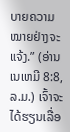ບາຍຄວາມໝາຍຢ່າງຈະແຈ້ງ.” (ອ່ານເນເຫມີ 8:8, ລ.ມ.) ເຈົ້າຈະໄດ້ຮຽນເລື່ອ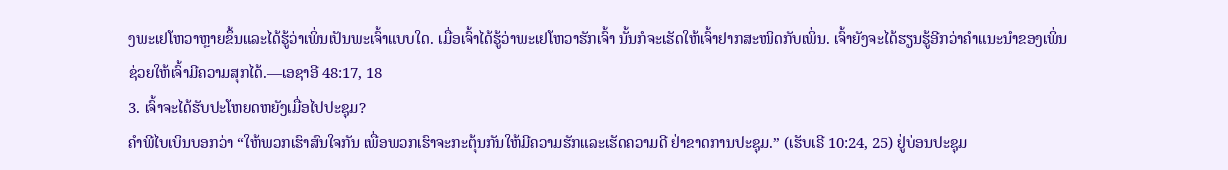ງພະເຢໂຫວາຫຼາຍຂຶ້ນແລະໄດ້ຮູ້ວ່າເພິ່ນເປັນພະເຈົ້າແບບໃດ. ເມື່ອເຈົ້າໄດ້ຮູ້ວ່າພະເຢໂຫວາຮັກເຈົ້າ ນັ້ນກໍຈະເຮັດໃຫ້ເຈົ້າຢາກສະໜິດກັບເພິ່ນ. ເຈົ້າຍັງຈະໄດ້ຮຽນຮູ້ອີກວ່າຄຳແນະນຳຂອງເພິ່ນຊ່ວຍໃຫ້ເຈົ້າມີຄວາມສຸກໄດ້.—ເອຊາອີ 48:17, 18
3. ເຈົ້າຈະໄດ້ຮັບປະໂຫຍດຫຍັງເມື່ອໄປປະຊຸມ?
ຄຳພີໄບເບິນບອກວ່າ “ໃຫ້ພວກເຮົາສົນໃຈກັນ ເພື່ອພວກເຮົາຈະກະຕຸ້ນກັນໃຫ້ມີຄວາມຮັກແລະເຮັດຄວາມດີ ຢ່າຂາດການປະຊຸມ.” (ເຮັບເຣີ 10:24, 25) ຢູ່ບ່ອນປະຊຸມ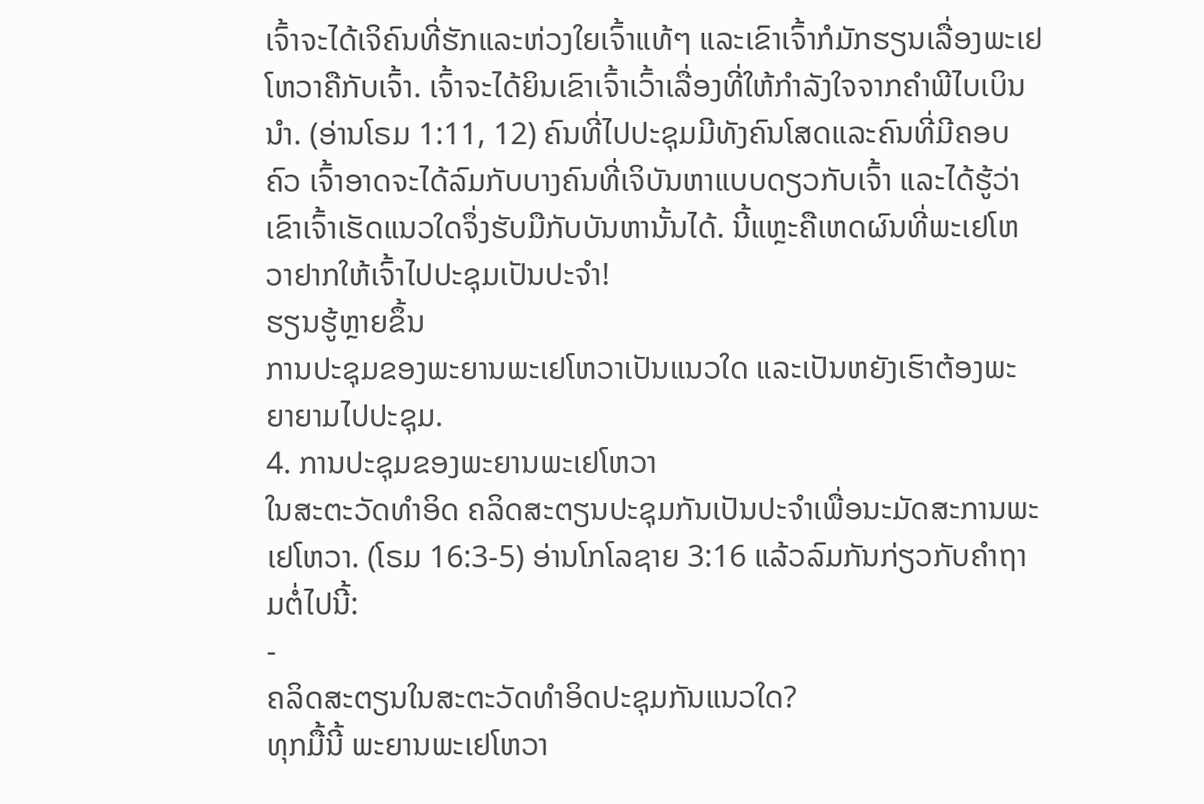ເຈົ້າຈະໄດ້ເຈິຄົນທີ່ຮັກແລະຫ່ວງໃຍເຈົ້າແທ້ໆ ແລະເຂົາເຈົ້າກໍມັກຮຽນເລື່ອງພະເຢໂຫວາຄືກັບເຈົ້າ. ເຈົ້າຈະໄດ້ຍິນເຂົາເຈົ້າເວົ້າເລື່ອງທີ່ໃຫ້ກຳລັງໃຈຈາກຄຳພີໄບເບິນນຳ. (ອ່ານໂຣມ 1:11, 12) ຄົນທີ່ໄປປະຊຸມມີທັງຄົນໂສດແລະຄົນທີ່ມີຄອບຄົວ ເຈົ້າອາດຈະໄດ້ລົມກັບບາງຄົນທີ່ເຈິບັນຫາແບບດຽວກັບເຈົ້າ ແລະໄດ້ຮູ້ວ່າເຂົາເຈົ້າເຮັດແນວໃດຈຶ່ງຮັບມືກັບບັນຫານັ້ນໄດ້. ນີ້ແຫຼະຄືເຫດຜົນທີ່ພະເຢໂຫວາຢາກໃຫ້ເຈົ້າໄປປະຊຸມເປັນປະຈຳ!
ຮຽນຮູ້ຫຼາຍຂຶ້ນ
ການປະຊຸມຂອງພະຍານພະເຢໂຫວາເປັນແນວໃດ ແລະເປັນຫຍັງເຮົາຕ້ອງພະຍາຍາມໄປປະຊຸມ.
4. ການປະຊຸມຂອງພະຍານພະເຢໂຫວາ
ໃນສະຕະວັດທຳອິດ ຄລິດສະຕຽນປະຊຸມກັນເປັນປະຈຳເພື່ອນະມັດສະການພະເຢໂຫວາ. (ໂຣມ 16:3-5) ອ່ານໂກໂລຊາຍ 3:16 ແລ້ວລົມກັນກ່ຽວກັບຄຳຖາມຕໍ່ໄປນີ້:
-
ຄລິດສະຕຽນໃນສະຕະວັດທຳອິດປະຊຸມກັນແນວໃດ?
ທຸກມື້ນີ້ ພະຍານພະເຢໂຫວາ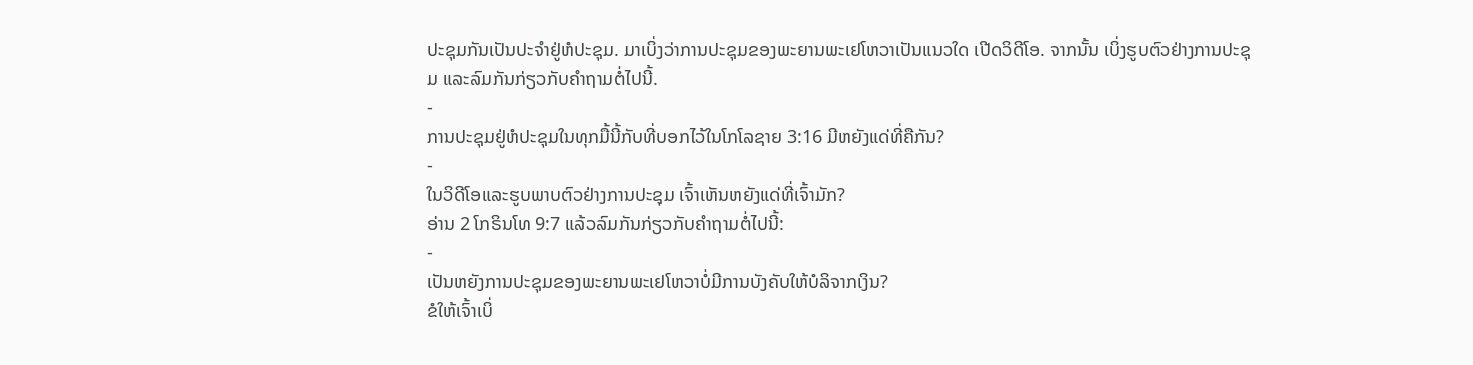ປະຊຸມກັນເປັນປະຈຳຢູ່ຫໍປະຊຸມ. ມາເບິ່ງວ່າການປະຊຸມຂອງພະຍານພະເຢໂຫວາເປັນແນວໃດ ເປີດວິດີໂອ. ຈາກນັ້ນ ເບິ່ງຮູບຕົວຢ່າງການປະຊຸມ ແລະລົມກັນກ່ຽວກັບຄຳຖາມຕໍ່ໄປນີ້.
-
ການປະຊຸມຢູ່ຫໍປະຊຸມໃນທຸກມື້ນີ້ກັບທີ່ບອກໄວ້ໃນໂກໂລຊາຍ 3:16 ມີຫຍັງແດ່ທີ່ຄືກັນ?
-
ໃນວິດີໂອແລະຮູບພາບຕົວຢ່າງການປະຊຸມ ເຈົ້າເຫັນຫຍັງແດ່ທີ່ເຈົ້າມັກ?
ອ່ານ 2 ໂກຣິນໂທ 9:7 ແລ້ວລົມກັນກ່ຽວກັບຄຳຖາມຕໍ່ໄປນີ້:
-
ເປັນຫຍັງການປະຊຸມຂອງພະຍານພະເຢໂຫວາບໍ່ມີການບັງຄັບໃຫ້ບໍລິຈາກເງິນ?
ຂໍໃຫ້ເຈົ້າເບິ່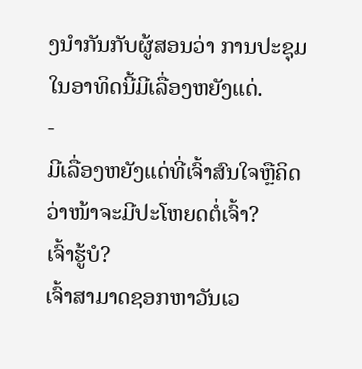ງນຳກັນກັບຜູ້ສອນວ່າ ການປະຊຸມໃນອາທິດນີ້ມີເລື່ອງຫຍັງແດ່.
-
ມີເລື່ອງຫຍັງແດ່ທີ່ເຈົ້າສົນໃຈຫຼືຄິດວ່າໜ້າຈະມີປະໂຫຍດຕໍ່ເຈົ້າ?
ເຈົ້າຮູ້ບໍ?
ເຈົ້າສາມາດຊອກຫາວັນເວ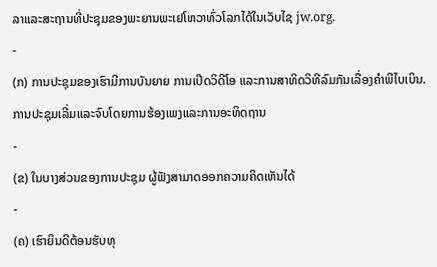ລາແລະສະຖານທີ່ປະຊຸມຂອງພະຍານພະເຢໂຫວາທົ່ວໂລກໄດ້ໃນເວັບໄຊ jw.org.
-
(ກ) ການປະຊຸມຂອງເຮົາມີການບັນຍາຍ ການເປີດວິດີໂອ ແລະການສາທິດວິທີລົມກັນເລື່ອງຄຳພີໄບເບິນ. ການປະຊຸມເລີ່ມແລະຈົບໂດຍການຮ້ອງເພງແລະການອະທິດຖານ
-
(ຂ) ໃນບາງສ່ວນຂອງການປະຊຸມ ຜູ້ຟັງສາມາດອອກຄວາມຄິດເຫັນໄດ້
-
(ຄ) ເຮົາຍິນດີຕ້ອນຮັບທຸ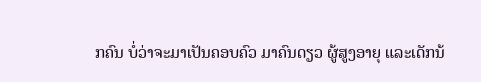ກຄົນ ບໍ່ວ່າຈະມາເປັນຄອບຄົວ ມາຄົນດຽວ ຜູ້ສູງອາຍຸ ແລະເດັກນ້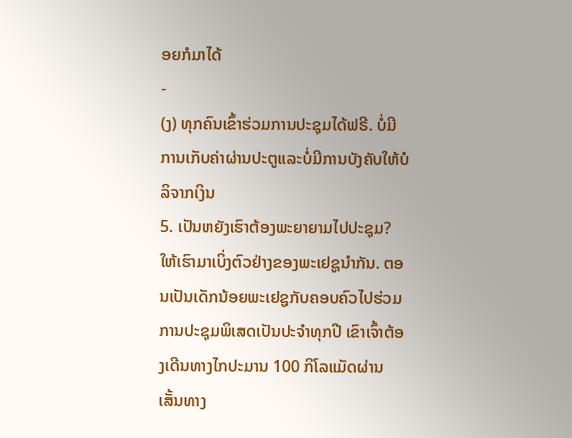ອຍກໍມາໄດ້
-
(ງ) ທຸກຄົນເຂົ້າຮ່ວມການປະຊຸມໄດ້ຟຣີ. ບໍ່ມີການເກັບຄ່າຜ່ານປະຕູແລະບໍ່ມີການບັງຄັບໃຫ້ບໍລິຈາກເງິນ
5. ເປັນຫຍັງເຮົາຕ້ອງພະຍາຍາມໄປປະຊຸມ?
ໃຫ້ເຮົາມາເບິ່ງຕົວຢ່າງຂອງພະເຢຊູນຳກັນ. ຕອນເປັນເດັກນ້ອຍພະເຢຊູກັບຄອບຄົວໄປຮ່ວມການປະຊຸມພິເສດເປັນປະຈຳທຸກປີ ເຂົາເຈົ້າຕ້ອງເດີນທາງໄກປະມານ 100 ກິໂລແມັດຜ່ານເສັ້ນທາງ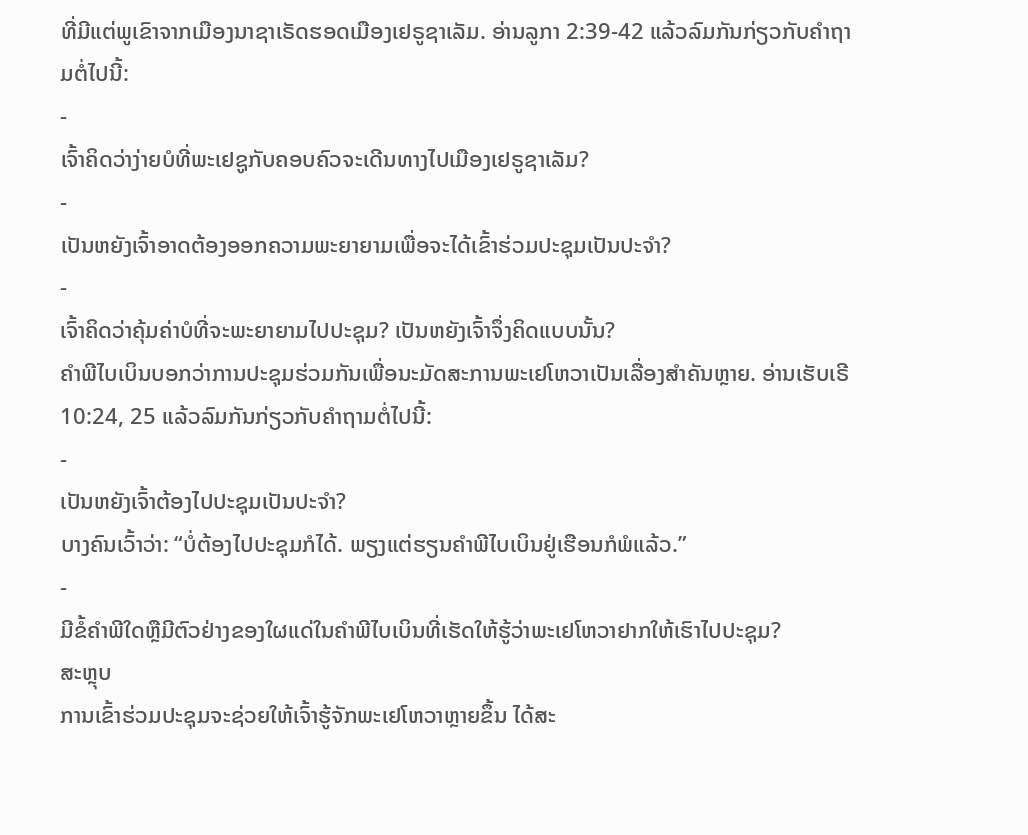ທີ່ມີແຕ່ພູເຂົາຈາກເມືອງນາຊາເຣັດຮອດເມືອງເຢຣູຊາເລັມ. ອ່ານລູກາ 2:39-42 ແລ້ວລົມກັນກ່ຽວກັບຄຳຖາມຕໍ່ໄປນີ້:
-
ເຈົ້າຄິດວ່າງ່າຍບໍທີ່ພະເຢຊູກັບຄອບຄົວຈະເດີນທາງໄປເມືອງເຢຣູຊາເລັມ?
-
ເປັນຫຍັງເຈົ້າອາດຕ້ອງອອກຄວາມພະຍາຍາມເພື່ອຈະໄດ້ເຂົ້າຮ່ວມປະຊຸມເປັນປະຈຳ?
-
ເຈົ້າຄິດວ່າຄຸ້ມຄ່າບໍທີ່ຈະພະຍາຍາມໄປປະຊຸມ? ເປັນຫຍັງເຈົ້າຈຶ່ງຄິດແບບນັ້ນ?
ຄຳພີໄບເບິນບອກວ່າການປະຊຸມຮ່ວມກັນເພື່ອນະມັດສະການພະເຢໂຫວາເປັນເລື່ອງສຳຄັນຫຼາຍ. ອ່ານເຮັບເຣີ 10:24, 25 ແລ້ວລົມກັນກ່ຽວກັບຄຳຖາມຕໍ່ໄປນີ້:
-
ເປັນຫຍັງເຈົ້າຕ້ອງໄປປະຊຸມເປັນປະຈຳ?
ບາງຄົນເວົ້າວ່າ: “ບໍ່ຕ້ອງໄປປະຊຸມກໍໄດ້. ພຽງແຕ່ຮຽນຄຳພີໄບເບິນຢູ່ເຮືອນກໍພໍແລ້ວ.”
-
ມີຂໍ້ຄຳພີໃດຫຼືມີຕົວຢ່າງຂອງໃຜແດ່ໃນຄຳພີໄບເບິນທີ່ເຮັດໃຫ້ຮູ້ວ່າພະເຢໂຫວາຢາກໃຫ້ເຮົາໄປປະຊຸມ?
ສະຫຼຸບ
ການເຂົ້າຮ່ວມປະຊຸມຈະຊ່ວຍໃຫ້ເຈົ້າຮູ້ຈັກພະເຢໂຫວາຫຼາຍຂຶ້ນ ໄດ້ສະ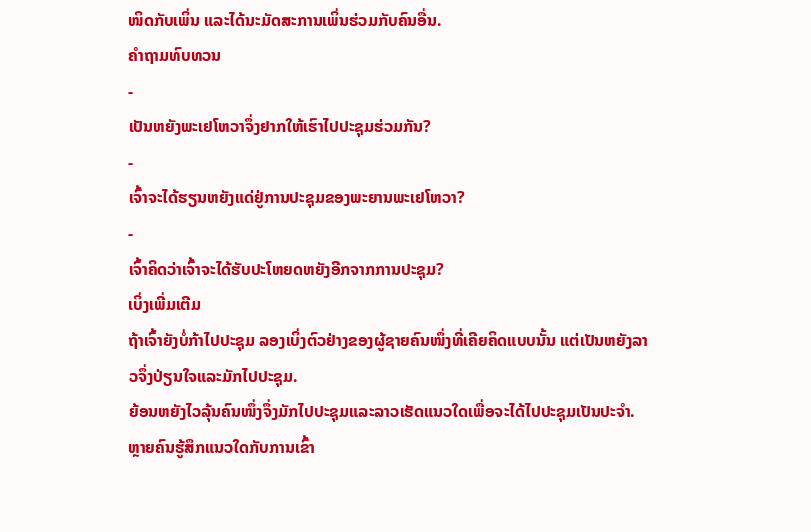ໜິດກັບເພິ່ນ ແລະໄດ້ນະມັດສະການເພິ່ນຮ່ວມກັບຄົນອື່ນ.
ຄຳຖາມທົບທວນ
-
ເປັນຫຍັງພະເຢໂຫວາຈຶ່ງຢາກໃຫ້ເຮົາໄປປະຊຸມຮ່ວມກັນ?
-
ເຈົ້າຈະໄດ້ຮຽນຫຍັງແດ່ຢູ່ການປະຊຸມຂອງພະຍານພະເຢໂຫວາ?
-
ເຈົ້າຄິດວ່າເຈົ້າຈະໄດ້ຮັບປະໂຫຍດຫຍັງອີກຈາກການປະຊຸມ?
ເບິ່ງເພີ່ມເຕີມ
ຖ້າເຈົ້າຍັງບໍ່ກ້າໄປປະຊຸມ ລອງເບິ່ງຕົວຢ່າງຂອງຜູ້ຊາຍຄົນໜຶ່ງທີ່ເຄີຍຄິດແບບນັ້ນ ແຕ່ເປັນຫຍັງລາວຈຶ່ງປ່ຽນໃຈແລະມັກໄປປະຊຸມ.
ຍ້ອນຫຍັງໄວລຸ້ນຄົນໜຶ່ງຈຶ່ງມັກໄປປະຊຸມແລະລາວເຮັດແນວໃດເພື່ອຈະໄດ້ໄປປະຊຸມເປັນປະຈຳ.
ຫຼາຍຄົນຮູ້ສຶກແນວໃດກັບການເຂົ້າ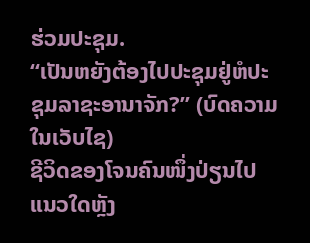ຮ່ວມປະຊຸມ.
“ເປັນຫຍັງຕ້ອງໄປປະຊຸມຢູ່ຫໍປະຊຸມລາຊະອານາຈັກ?” (ບົດຄວາມໃນເວັບໄຊ)
ຊີວິດຂອງໂຈນຄົນໜຶ່ງປ່ຽນໄປແນວໃດຫຼັງ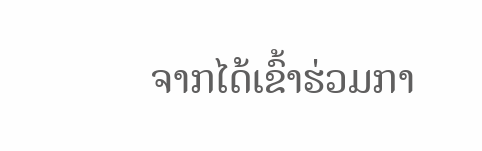ຈາກໄດ້ເຂົ້າຮ່ວມກາ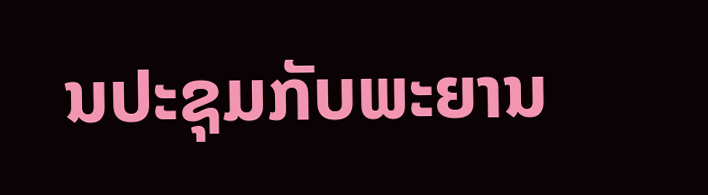ນປະຊຸມກັບພະຍານ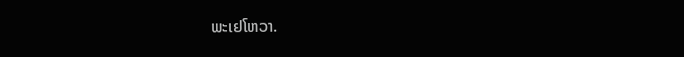ພະເຢໂຫວາ.